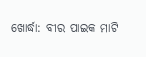ଖୋର୍ଦ୍ଧା: ବୀର ପାଇକ ମାଟି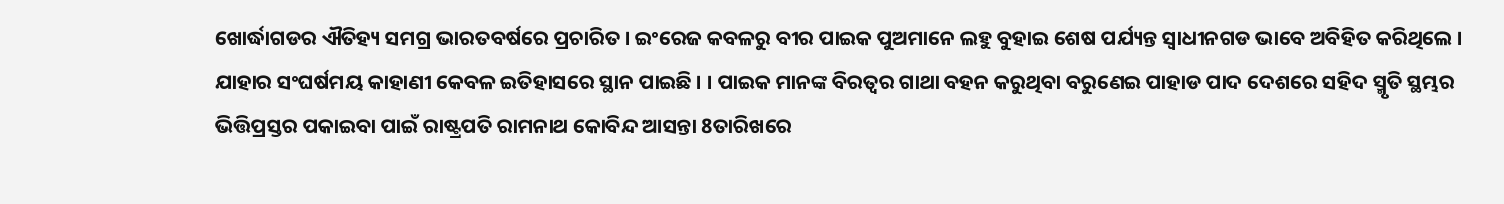ଖୋର୍ଦ୍ଧାଗଡର ଐତିହ୍ୟ ସମଗ୍ର ଭାରତବର୍ଷରେ ପ୍ରଚାରିତ । ଇଂରେଜ କବଳରୁ ବୀର ପାଇକ ପୁଅମାନେ ଲହୁ ବୁହାଇ ଶେଷ ପର୍ଯ୍ୟନ୍ତ ସ୍ବାଧୀନଗଡ ଭାବେ ଅବିହିତ କରିଥିଲେ । ଯାହାର ସଂଘର୍ଷମୟ କାହାଣୀ କେବଳ ଇତିହାସରେ ସ୍ଥାନ ପାଇଛି । । ପାଇକ ମାନଙ୍କ ବିରତ୍ବର ଗାଥା ବହନ କରୁଥିବା ବରୁଣେଇ ପାହାଡ ପାଦ ଦେଶରେ ସହିଦ ସ୍ମୃତି ସ୍ଥମ୍ଭର ଭିତ୍ତିପ୍ରସ୍ତର ପକାଇବା ପାଇଁ ରାଷ୍ଟ୍ରପତି ରାମନାଥ କୋବିନ୍ଦ ଆସନ୍ତା 8ତାରିଖରେ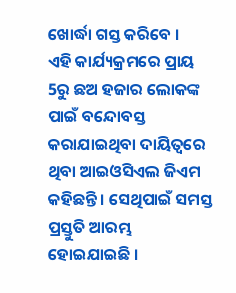ଖୋର୍ଦ୍ଧା ଗସ୍ତ କରିବେ ।
ଏହି କାର୍ଯ୍ୟକ୍ରମରେ ପ୍ରାୟ 5ରୁ ଛଅ ହଜାର ଲୋକଙ୍କ ପାଇଁ ବନ୍ଦୋବସ୍ତ କରାଯାଇଥିବା ଦାୟିତ୍ବରେ ଥିବା ଆଇଓସିଏଲ ଜିଏମ କହିଛନ୍ତି । ସେଥିପାଇଁ ସମସ୍ତ ପ୍ରସ୍ତୁତି ଆରମ୍ଭ ହୋଇଯାଇଛି ।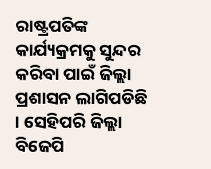ରାଷ୍ଟ୍ରପତିଙ୍କ କାର୍ଯ୍ୟକ୍ରମକୁ ସୁନ୍ଦର କରିବା ପାଇଁ ଜିଲ୍ଲା ପ୍ରଶାସନ ଲାଗିପଡିଛି । ସେହିପରି ଜିଲ୍ଲା ବିଜେପି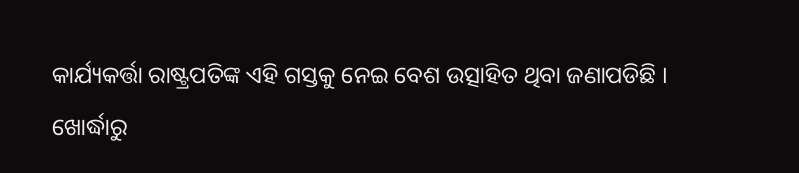କାର୍ଯ୍ୟକର୍ତ୍ତା ରାଷ୍ଟ୍ରପତିଙ୍କ ଏହି ଗସ୍ତକୁ ନେଇ ବେଶ ଉତ୍ସାହିତ ଥିବା ଜଣାପଡିଛି ।
ଖୋର୍ଦ୍ଧାରୁ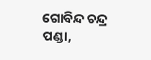ଗୋବିନ୍ଦ ଚନ୍ଦ୍ର ପଣ୍ଡା,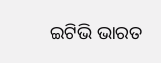ଇଟିଭି ଭାରତ